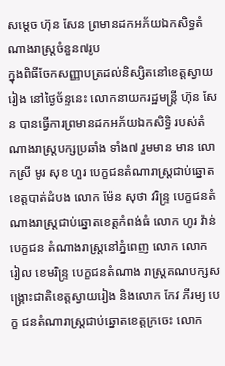សម្តេច ហ៊ុន សែន ព្រមានដកអភ័យឯកសិទ្ធតំណាងរាស្រ្តចំនួន៧រូប
ក្នុងពិធីចែកសញ្ញាបត្រដល់និស្សិតនៅខេត្តស្វាយរៀង នៅថ្ងៃច័ន្ទនេះ លោកនាយករដ្ឋមន្រ្តី ហ៊ុន សែន បានធ្វើការព្រមានដកអភ័យឯកសិទ្ធិ របស់តំណាងរាស្រ្តបក្សប្រឆាំង ទាំង៧ រួមមាន មាន លោកស្រី មូរ សុខ ហួរ បេក្ខជនតំណារាស្ត្រជាប់ឆ្នោតខេត្តបាត់ដំបង លោក ម៉ែន សុថា វរិន្ទ្រ បេក្ខជនតំណាងរាស្ត្រជាប់ឆ្នោតខេត្តកំពង់ធំ លោក ហូរ វ៉ាន់ បេក្ខជន តំណាងរាស្ត្រនៅភ្នំពេញ លោក លោក រៀល ខេមរិន្ទ្រ បេក្ខជនតំណាង រាស្ត្រគណបក្សសង្គ្រោះជាតិខេត្តស្វាយរៀង និងលោក កែវ ភីរម្យ បេក្ខ ជនតំណារាស្ត្រជាប់ឆ្នោតខេត្តក្រចេះ លោក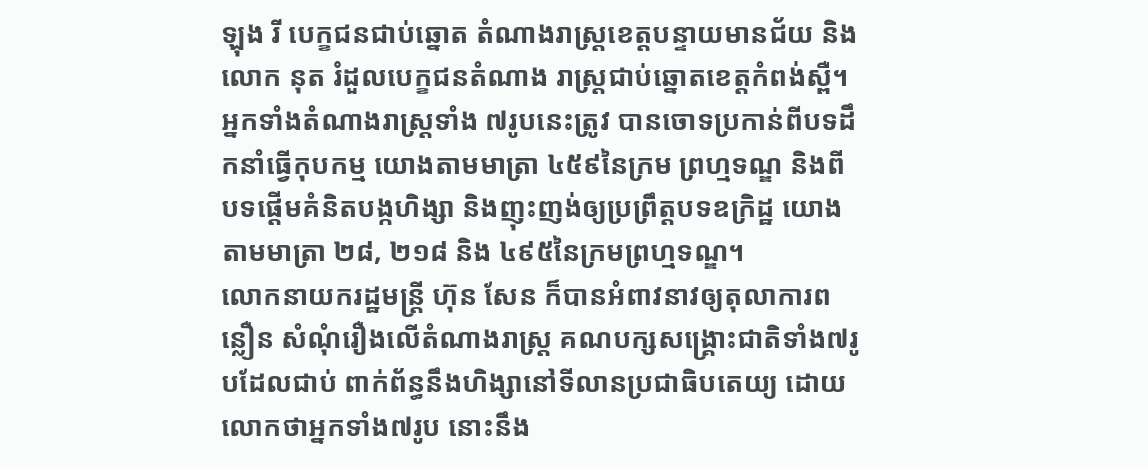ឡុង រី បេក្ខជនជាប់ឆ្នោត តំណាងរាស្ត្រខេត្តបន្ទាយមានជ័យ និង លោក នុត រំដួលបេក្ខជនតំណាង រាស្ត្រជាប់ឆ្នោតខេត្តកំពង់ស្ពឺ។ អ្នកទាំងតំណាងរាស្រ្តទាំង ៧រូបនេះត្រូវ បានចោទប្រកាន់ពីបទដឹកនាំធ្វើកុបកម្ម យោងតាមមាត្រា ៤៥៩នៃក្រម ព្រហ្មទណ្ឌ និងពីបទផ្តើមគំនិតបង្កហិង្សា និងញុះញង់ឲ្យប្រព្រឹត្តបទឧក្រិដ្ឋ យោងតាមមាត្រា ២៨, ២១៨ និង ៤៩៥នៃក្រមព្រហ្មទណ្ឌ។
លោកនាយករដ្ឋមន្រ្តី ហ៊ុន សែន ក៏បានអំពាវនាវឲ្យតុលាការពន្លឿន សំណុំរឿងលើតំណាងរាស្រ្ត គណបក្សសង្រ្គោះជាតិទាំង៧រូបដែលជាប់ ពាក់ព័ន្ធនឹងហិង្សានៅទីលានប្រជាធិបតេយ្យ ដោយលោកថាអ្នកទាំង៧រូប នោះនឹង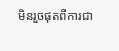មិនរួចផុតពីការជា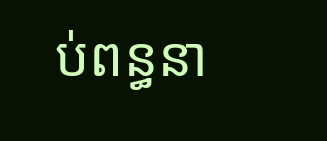ប់ពន្ធនា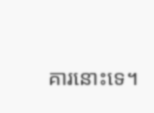គារនោះទេ។